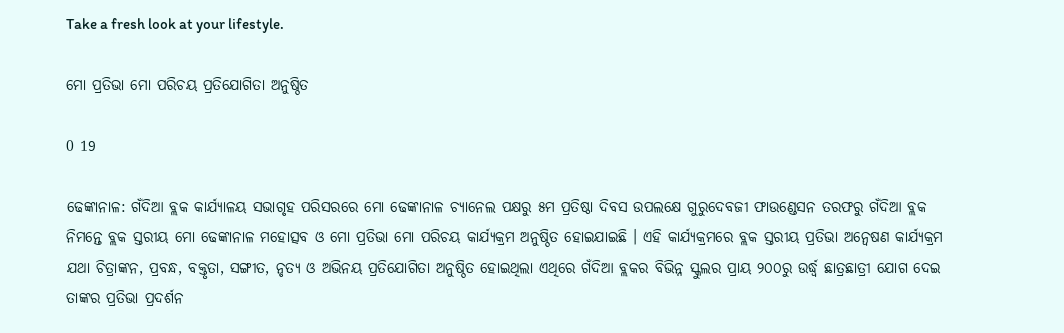Take a fresh look at your lifestyle.

ମୋ ପ୍ରତିଭା ମୋ ପରିଚୟ ପ୍ରତିଯୋଗିତା ଅନୁଷ୍ଠିତ

0 19

ଢେଙ୍କାନାଳ: ଗଁଦିଆ ବ୍ଲକ କାର୍ଯ୍ୟାଳୟ ସଭାଗୃହ ପରିସରରେ ମୋ ଢେଙ୍କାନାଳ ଚ୍ୟାନେଲ ପକ୍ଷରୁ ୫ମ ପ୍ରତିଷ୍ଠା ଦିବସ ଉପଲକ୍ଷେ ଗୁରୁଦେବଜୀ ଫାଉଣ୍ଡେସନ ତରଫରୁ ଗଁଦିଆ ବ୍ଲକ ନିମନ୍ତେ ବ୍ଲକ ସ୍ତରୀୟ ମୋ ଢେଙ୍କାନାଳ ମହୋତ୍ସବ ଓ ମୋ ପ୍ରତିଭା ମୋ ପରିଚୟ କାର୍ଯ୍ୟକ୍ରମ ଅନୁଷ୍ଠିତ ହୋଇଯାଇଛି । ଏହି କାର୍ଯ୍ୟକ୍ରମରେ ବ୍ଲକ ସ୍ତରୀୟ ପ୍ରତିଭା ଅନ୍ୱେଷଣ କାର୍ଯ୍ୟକ୍ରମ ଯଥା ଚିତ୍ରାଙ୍କନ, ପ୍ରବନ୍ଧ, ବକ୍ତୃତା, ସଙ୍ଗୀତ, ନୃତ୍ୟ ଓ ଅଭିନୟ ପ୍ରତିଯୋଗିତା ଅନୁଷ୍ଠିତ ହୋଇଥିଲା ଏଥିରେ ଗଁଦିଆ ବ୍ଲକର ବିଭିନ୍ନ ସ୍କୁଲର ପ୍ରାୟ ୨୦୦ରୁ ଉର୍ଦ୍ଧ୍ୱ ଛାତ୍ରଛାତ୍ରୀ ଯୋଗ ଦେଇ ତାଙ୍କର ପ୍ରତିଭା ପ୍ରଦର୍ଶନ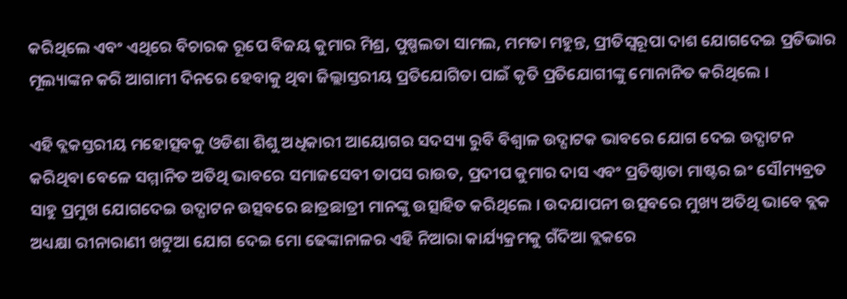କରିଥିଲେ ଏବଂ ଏଥିରେ ବିଚାରକ ରୂପେ ବିଜୟ କୁମାର ମିଶ୍ର, ପୁଷ୍ପଲତା ସାମଲ, ମମତା ମହୁନ୍ତ, ପ୍ରୀତିସ୍ୱରୂପା ଦାଶ ଯୋଗଦେଇ ପ୍ରତିଭାର ମୂଲ୍ୟାଙ୍କନ କରି ଆଗାମୀ ଦିନରେ ହେବାକୁ ଥିବା ଜିଲ୍ଲାସ୍ତରୀୟ ପ୍ରତିଯୋଗିତା ପାଇଁ କୃତି ପ୍ରତିଯୋଗୀଙ୍କୁ ମୋନାନିତ କରିଥିଲେ ।

ଏହି ବ୍ଲକସ୍ତରୀୟ ମହୋତ୍ସବକୁ ଓଡିଶା ଶିଶୁ ଅଧିକାରୀ ଆୟୋଗର ସଦସ୍ୟା ରୁବି ବିଶ୍ୱାଳ ଉଦ୍ଘାଟକ ଭାବରେ ଯୋଗ ଦେଇ ଉଦ୍ଘାଟନ କରିଥିବା ବେଳେ ସମ୍ମାନିତ ଅତିଥି ଭାବରେ ସମାଜସେବୀ ତାପସ ରାଉତ, ପ୍ରଦୀପ କୁମାର ଦାସ ଏବଂ ପ୍ରତିଷ୍ଠାତା ମାଷ୍ଟର ଇଂ ସୌମ୍ୟବ୍ରତ ସାହୁ ପ୍ରମୁଖ ଯୋଗଦେଇ ଉଦ୍ଘାଟନ ଉତ୍ସବରେ ଛାତ୍ରଛାତ୍ରୀ ମାନଙ୍କୁ ଉତ୍ସାହିତ କରିଥିଲେ । ଉଦଯାପନୀ ଉତ୍ସବରେ ମୁଖ୍ୟ ଅତିଥି ଭାବେ ବ୍ଲକ ଅଧ୍ୟକ୍ଷା ରୀନାରାଣୀ ଖଟୁଆ ଯୋଗ ଦେଇ ମୋ ଢେଙ୍କାନାଳର ଏହି ନିଆରା କାର୍ଯ୍ୟକ୍ରମକୁ ଗଁଦିଆ ବ୍ଲକରେ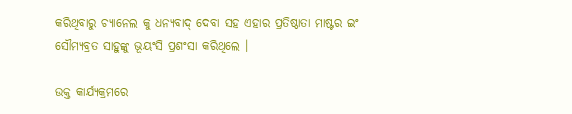କରିଥିବାରୁ ଚ୍ୟାନେଲ କୁ ଧନ୍ୟବାଦ୍ ଦେବା ସହ ଏହାର ପ୍ରତିଷ୍ଠାତା ମାଷ୍ଟର ଇଂ ସୌମ୍ୟବ୍ରତ ସାହୁଙ୍କୁ ଭୂୟଂସି ପ୍ରଶଂସା କରିଥିଲେ ।

ଉକ୍ତ କାର୍ଯ୍ୟକ୍ରମରେ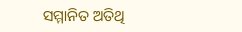ସମ୍ମାନିତ ଅତିଥି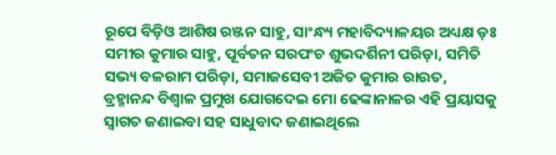ରୂପେ ବିଡ଼ିଓ ଆଶିଷ ରଞ୍ଜନ ସାହୁ, ସାଂନ୍ଧ୍ୟ ମହାବିଦ୍ୟାଳୟର ଅଧ୍ୟକ୍ଷ ଡ଼ଃ ସମୀର କୁମାର ସାହୁ, ପୂର୍ବତନ ସରପଂଚ ଶୁଭଦର୍ଶିନୀ ପରିଡ଼ା, ସମିତି ସଭ୍ୟ ବଳରାମ ପରିଡ଼ା, ସମାଜସେବୀ ଅଜିତ କୁମାର ରାଉତ, ବ୍ରହ୍ମାନନ୍ଦ ବିଶ୍ୱାଳ ପ୍ରମୁଖ ଯୋଗଦେଇ ମୋ ଢେଙ୍କାନାଳର ଏହି ପ୍ରୟାସକୁ ସ୍ୱାଗତ ଜଣାଇବା ସହ ସାଧୁବାଦ ଜଣାଇଥିଲେ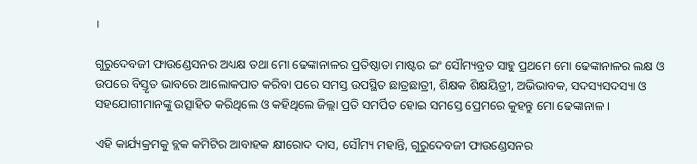।

ଗୁରୁଦେବଜୀ ଫାଉଣ୍ଡେସନର ଅଧ୍ୟକ୍ଷ ତଥା ମୋ ଢେଙ୍କାନାଳର ପ୍ରତିଷ୍ଠାତା ମାଷ୍ଟର ଇଂ ସୌମ୍ୟବ୍ରତ ସାହୁ ପ୍ରଥମେ ମୋ ଢେଙ୍କାନାଳର ଲକ୍ଷ ଓ ଉପରେ ବିସ୍ତୃତ ଭାବରେ ଆଲୋକପାତ କରିବା ପରେ ସମସ୍ତ ଉପସ୍ଥିତ ଛାତ୍ରଛାତ୍ରୀ, ଶିକ୍ଷକ ଶିକ୍ଷୟିତ୍ରୀ, ଅଭିଭାବକ, ସଦସ୍ୟସଦସ୍ୟା ଓ ସହଯୋଗୀମାନଙ୍କୁ ଉତ୍ସାହିତ କରିଥିଲେ ଓ କହିଥିଲେ ଜିଲ୍ଲା ପ୍ରତି ସମର୍ପିତ ହୋଇ ସମସ୍ତେ ପ୍ରେମରେ କୁହନ୍ତୁ ମୋ ଢେଙ୍କାନାଳ ।

ଏହି କାର୍ଯ୍ୟକ୍ରମକୁ ବ୍ଲକ କମିଟିର ଆବାହକ କ୍ଷୀରୋଦ ଦାସ, ସୌମ୍ୟ ମହାନ୍ତି, ଗୁରୁଦେବଜୀ ଫାଉଣ୍ଡେସନର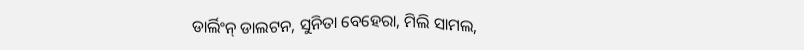ଡାର୍ଲିଂନ୍ ଡାଲଟନ, ସୁନିତା ବେହେରା, ମିଲି ସାମଲ,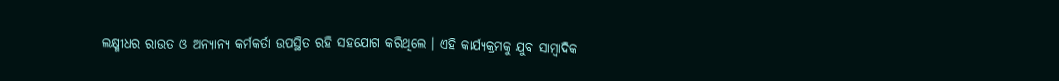ଲକ୍ଷ୍ମୀଧର ରାଉତ ଓ ଅନ୍ୟାନ୍ୟ କର୍ମକର୍ତା ଉପସ୍ଥିତ ରହି ସହଯୋଗ କରିଥିଲେ । ଏହି କାର୍ଯ୍ୟକ୍ରମକୁ ଯୁବ ସାମ୍ବାଦିକ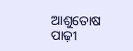ଆଶୁତୋଷ ପାଢ଼ୀ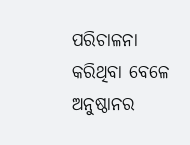ପରିଚାଳନା କରିଥିବା ବେଳେ ଅନୁଷ୍ଠାନର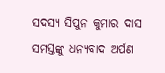ସଦସ୍ୟ ସିପୁନ କୁମାର ଦାସ ସମସ୍ତଙ୍କୁ ଧନ୍ୟବାଦ ଅର୍ପଣ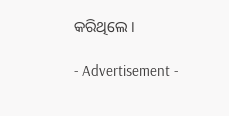କରିଥିଲେ ।

- Advertisement -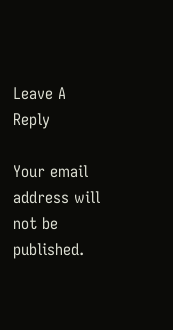Leave A Reply

Your email address will not be published.